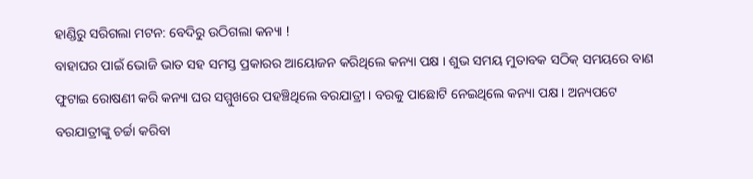ହାଣ୍ଡିରୁ ସରିଗଲା ମଟନ: ବେଦିରୁ ଉଠିଗଲା କନ୍ୟା !
ବାହାଘର ପାଇଁ ଭୋଜି ଭାତ ସହ ସମସ୍ତ ପ୍ରକାରର ଆୟୋଜନ କରିଥିଲେ କନ୍ୟା ପକ୍ଷ । ଶୁଭ ସମୟ ମୁତାବକ ସଠିକ୍ ସମୟରେ ବାଣ ଫୁଟାଇ ରୋଷଣୀ କରି କନ୍ୟା ଘର ସମ୍ମୁଖରେ ପହଞ୍ଚିଥିଲେ ବରଯାତ୍ରୀ । ବରକୁ ପାଛୋଟି ନେଇଥିଲେ କନ୍ୟା ପକ୍ଷ । ଅନ୍ୟପଟେ ବରଯାତ୍ରୀଙ୍କୁ ଚର୍ଚ୍ଚା କରିବା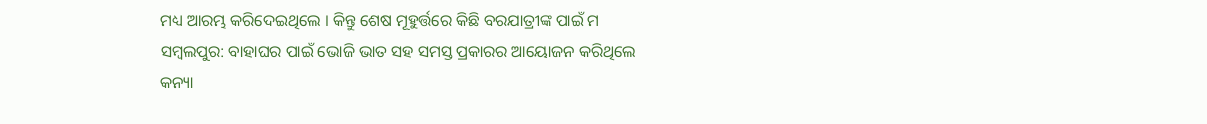ମଧ୍ୟ ଆରମ୍ଭ କରିଦେଇଥିଲେ । କିନ୍ତୁ ଶେଷ ମୂହୁର୍ତ୍ତରେ କିଛି ବରଯାତ୍ରୀଙ୍କ ପାଇଁ ମ
ସମ୍ୱଲପୁର: ବାହାଘର ପାଇଁ ଭୋଜି ଭାତ ସହ ସମସ୍ତ ପ୍ରକାରର ଆୟୋଜନ କରିଥିଲେ କନ୍ୟା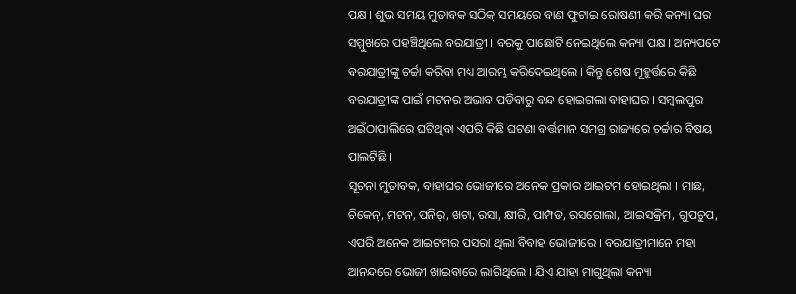ପକ୍ଷ । ଶୁଭ ସମୟ ମୁତାବକ ସଠିକ୍ ସମୟରେ ବାଣ ଫୁଟାଇ ରୋଷଣୀ କରି କନ୍ୟା ଘର ସମ୍ମୁଖରେ ପହଞ୍ଚିଥିଲେ ବରଯାତ୍ରୀ । ବରକୁ ପାଛୋଟି ନେଇଥିଲେ କନ୍ୟା ପକ୍ଷ । ଅନ୍ୟପଟେ ବରଯାତ୍ରୀଙ୍କୁ ଚର୍ଚ୍ଚା କରିବା ମଧ୍ୟ ଆରମ୍ଭ କରିଦେଇଥିଲେ । କିନ୍ତୁ ଶେଷ ମୂହୁର୍ତ୍ତରେ କିଛି ବରଯାତ୍ରୀଙ୍କ ପାଇଁ ମଟନର ଅଭାବ ପଡିବାରୁ ବନ୍ଦ ହୋଇଗଲା ବାହାଘର । ସମ୍ୱଲପୁର ଅଇଁଠାପାଲିରେ ଘଟିଥିବା ଏପରି କିଛି ଘଟଣା ବର୍ତ୍ତମାନ ସମଗ୍ର ରାଜ୍ୟରେ ଚର୍ଚ୍ଚାର ବିଷୟ ପାଲଟିଛି ।
ସୂଚନା ମୁତାବକ, ବାହାଘର ଭୋଜୀରେ ଅନେକ ପ୍ରକାର ଆଇଟମ ହୋଇଥିଲା । ମାଛ, ଚିକେନ୍, ମଟନ, ପନିର୍, ଖଟା, ରସା, କ୍ଷୀରି, ପାମ୍ପଡ, ରସଗୋଲା, ଆଇସକ୍ରିମ, ଗୁପଚୁପ, ଏପରି ଅନେକ ଆଇଟମର ପସରା ଥିଲା ବିବାହ ଭୋଜୀରେ । ବରଯାତ୍ରୀମାନେ ମହା ଆନନ୍ଦରେ ଭୋଜୀ ଖାଇବାରେ ଲାଗିଥିଲେ । ଯିଏ ଯାହା ମାଗୁଥିଲା କନ୍ୟା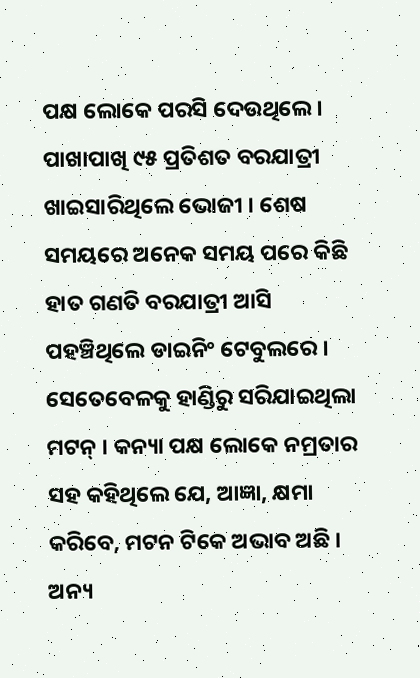ପକ୍ଷ ଲୋକେ ପରସି ଦେଉଥିଲେ । ପାଖାପାଖି ୯୫ ପ୍ରତିଶତ ବରଯାତ୍ରୀ ଖାଇସାରିଥିଲେ ଭୋଜୀ । ଶେଷ ସମୟରେ ଅନେକ ସମୟ ପରେ କିଛି ହାତ ଗଣତି ବରଯାତ୍ରୀ ଆସି ପହଞ୍ଚିଥିଲେ ଡାଇନିଂ ଟେବୁଲରେ । ସେତେବେଳକୁ ହାଣ୍ଡିରୁ ସରିଯାଇଥିଲା ମଟନ୍ । କନ୍ୟା ପକ୍ଷ ଲୋକେ ନମ୍ରତାର ସହ କହିଥିଲେ ଯେ, ଆଜ୍ଞା, କ୍ଷମା କରିବେ, ମଟନ ଟିକେ ଅଭାବ ଅଛି । ଅନ୍ୟ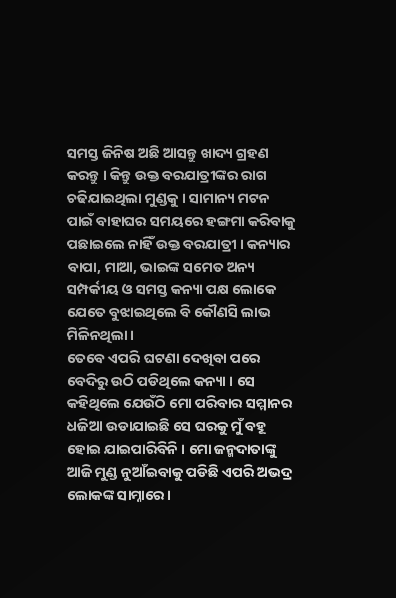ସମସ୍ତ ଜିନିଷ ଅଛି ଆସନ୍ତୁ ଖାଦ୍ୟ ଗ୍ରହଣ କରନ୍ତୁ । କିନ୍ତୁ ଉକ୍ତ ବରଯାତ୍ରୀଙ୍କର ରାଗ ଚଢିଯାଇଥିଲା ମୁଣ୍ଡକୁ । ସାମାନ୍ୟ ମଟନ ପାଇଁ ବାହାଘର ସମୟରେ ହଙ୍ଗମା କରିବାକୁ ପଛାଇଲେ ନାହିଁ ଉକ୍ତ ବରଯାତ୍ରୀ । କନ୍ୟାର ବାପା, ମାଆ, ଭାଇଙ୍କ ସମେତ ଅନ୍ୟ ସମ୍ପର୍କୀୟ ଓ ସମସ୍ତ କନ୍ୟା ପକ୍ଷ ଲୋକେ ଯେତେ ବୁଝାଇଥିଲେ ବି କୌଣସି ଲାଭ ମିଳିନଥିଲା ।
ତେବେ ଏପରି ଘଟଣା ଦେଖିବା ପରେ ବେଦିରୁ ଉଠି ପଡିଥିଲେ କନ୍ୟା । ସେ କହିଥିଲେ ଯେଉଁଠି ମୋ ପରିବାର ସମ୍ମାନର ଧଜିଆ ଉଡାଯାଇଛି ସେ ଘରକୁ ମୁଁ ବହୂ ହୋଇ ଯାଇପାରିବିନି । ମୋ ଜନ୍ମଦାତାଙ୍କୁ ଆଜି ମୁଣ୍ଡ ନୁଆଁଇବାକୁ ପଡିଛି ଏପରି ଅଭଦ୍ର ଲୋକଙ୍କ ସାମ୍ନାରେ ।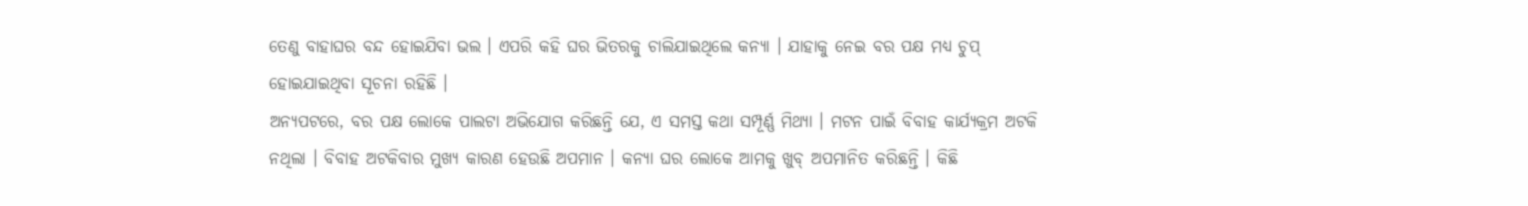ତେଣୁ ବାହାଘର ବନ୍ଦ ହୋଇଯିବା ଭଲ । ଏପରି କହି ଘର ଭିତରକୁ ଚାଲିଯାଇଥିଲେ କନ୍ୟା । ଯାହାକୁ ନେଇ ବର ପକ୍ଷ ମଧ୍ୟ ଚୁପ୍ ହୋଇଯାଇଥିବା ସୂଚନା ରହିଛି ।
ଅନ୍ୟପଟରେ, ବର ପକ୍ଷ ଲୋକେ ପାଲଟା ଅଭିଯୋଗ କରିଛନ୍ତି ଯେ, ଏ ସମସ୍ତ କଥା ସମ୍ପୂର୍ଣ୍ଣ ମିଥ୍ୟା । ମଟନ ପାଇଁ ବିବାହ କାର୍ଯ୍ୟକ୍ରମ ଅଟକି ନଥିଲା । ବିବାହ ଅଟକିବାର ମୁଖ୍ୟ କାରଣ ହେଉଛି ଅପମାନ । କନ୍ୟା ଘର ଲୋକେ ଆମକୁ ଖୁବ୍ ଅପମାନିତ କରିଛନ୍ତି । କିଛି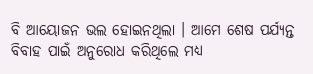ବି ଆୟୋଜନ ଭଲ ହୋଇନଥିଲା । ଆମେ ଶେଷ ପର୍ଯ୍ୟନ୍ତ ବିବାହ ପାଇଁ ଅନୁରୋଧ କରିଥିଲେ ମଧ୍ୟ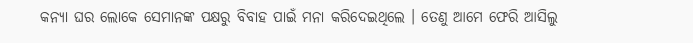କନ୍ୟା ଘର ଲୋକେ ସେମାନଙ୍କ ପକ୍ଷରୁ ବିବାହ ପାଇଁ ମନା କରିଦେଇଥିଲେ । ତେଣୁ ଆମେ ଫେରି ଆସିଲୁ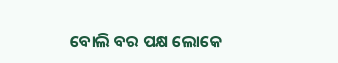ବୋଲି ବର ପକ୍ଷ ଲୋକେ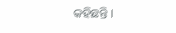କହିଛନ୍ତି ।